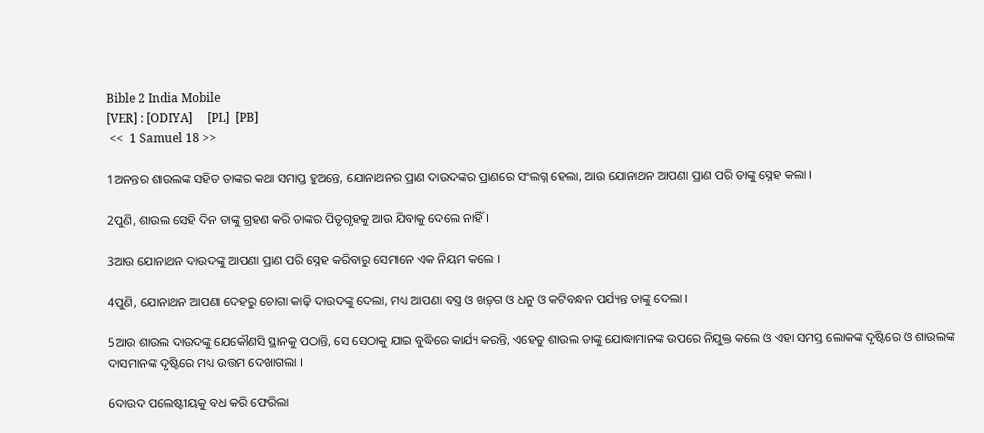Bible 2 India Mobile
[VER] : [ODIYA]     [PL]  [PB]
 <<  1 Samuel 18 >>

1ଅନନ୍ତର ଶାଉଲଙ୍କ ସହିତ ତାଙ୍କର କଥା ସମାପ୍ତ ହୁଅନ୍ତେ, ଯୋନାଥନର ପ୍ରାଣ ଦାଉଦଙ୍କର ପ୍ରାଣରେ ସଂଲଗ୍ନ ହେଲା, ଆଉ ଯୋନାଥନ ଆପଣା ପ୍ରାଣ ପରି ତାଙ୍କୁ ସ୍ନେହ କଲା ।

2ପୁଣି, ଶାଉଲ ସେହି ଦିନ ତାଙ୍କୁ ଗ୍ରହଣ କରି ତାଙ୍କର ପିତୃଗୃହକୁ ଆଉ ଯିବାକୁ ଦେଲେ ନାହିଁ ।

3ଆଉ ଯୋନାଥନ ଦାଉଦଙ୍କୁ ଆପଣା ପ୍ରାଣ ପରି ସ୍ନେହ କରିବାରୁ ସେମାନେ ଏକ ନିୟମ କଲେ ।

4ପୁଣି, ଯୋନାଥନ ଆପଣା ଦେହରୁ ଚୋଗା କାଢ଼ି ଦାଉଦଙ୍କୁ ଦେଲା, ମଧ୍ୟ ଆପଣା ବସ୍ତ୍ର ଓ ଖଡ଼୍‍ଗ ଓ ଧନୁ ଓ କଟିବନ୍ଧନ ପର୍ଯ୍ୟନ୍ତ ତାଙ୍କୁ ଦେଲା ।

5ଆଉ ଶାଉଲ ଦାଉଦଙ୍କୁ ଯେକୌଣସି ସ୍ଥାନକୁ ପଠାନ୍ତି, ସେ ସେଠାକୁ ଯାଇ ବୁଦ୍ଧିରେ କାର୍ଯ୍ୟ କରନ୍ତି, ଏହେତୁ ଶାଉଲ ତାଙ୍କୁ ଯୋଦ୍ଧାମାନଙ୍କ ଉପରେ ନିଯୁକ୍ତ କଲେ ଓ ଏହା ସମସ୍ତ ଲୋକଙ୍କ ଦୃଷ୍ଟିରେ ଓ ଶାଉଲଙ୍କ ଦାସମାନଙ୍କ ଦୃଷ୍ଟିରେ ମଧ୍ୟ ଉତ୍ତମ ଦେଖାଗଲା ।

6ଦାଉଦ ପଲେଷ୍ଟୀୟକୁ ବଧ କରି ଫେରିଲା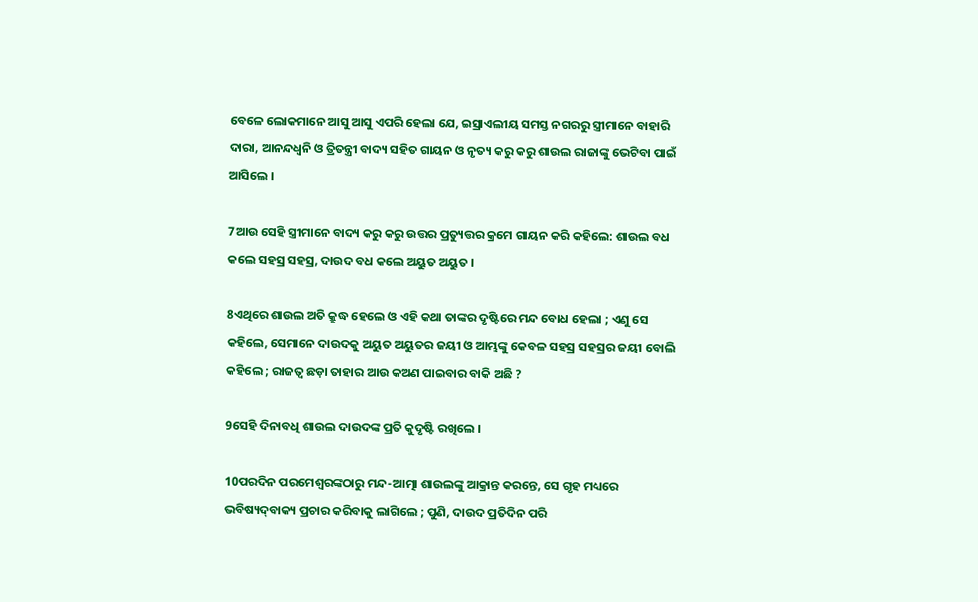ବେଳେ ଲୋକମାନେ ଆସୁ ଆସୁ ଏପରି ହେଲା ଯେ, ଇସ୍ରାଏଲୀୟ ସମସ୍ତ ନଗରରୁ ସ୍ତ୍ରୀମାନେ ବାହାରି ଦାରା, ଆନନ୍ଦଧ୍ୱନି ଓ ତ୍ରିତନ୍ତ୍ରୀ ବାଦ୍ୟ ସହିତ ଗାୟନ ଓ ନୃତ୍ୟ କରୁ କରୁ ଶାଉଲ ରାଜାଙ୍କୁ ଭେଟିବା ପାଇଁ ଆସିଲେ ।

7ଆଉ ସେହି ସ୍ତ୍ରୀମାନେ ବାଦ୍ୟ କରୁ କରୁ ଉତ୍ତର ପ୍ରତ୍ୟୁତ୍ତର କ୍ରମେ ଗାୟନ କରି କହିଲେ: ଶାଉଲ ବଧ କଲେ ସହସ୍ର ସହସ୍ର, ଦାଉଦ ବଧ କଲେ ଅୟୁତ ଅୟୁତ ।

8ଏଥିରେ ଶାଉଲ ଅତି କ୍ରୁଦ୍ଧ ହେଲେ ଓ ଏହି କଥା ତାଙ୍କର ଦୃଷ୍ଟିରେ ମନ୍ଦ ବୋଧ ହେଲା ; ଏଣୁ ସେ କହିଲେ, ସେମାନେ ଦାଉଦକୁ ଅୟୁତ ଅୟୁତର ଜୟୀ ଓ ଆମ୍ଭଙ୍କୁ କେବଳ ସହସ୍ର ସହସ୍ରର ଜୟୀ ବୋଲି କହିଲେ ; ରାଜତ୍ୱ ଛଡ଼ା ତାହାର ଆଉ କଅଣ ପାଇବାର ବାକି ଅଛି ?

9ସେହି ଦିନାବଧି ଶାଉଲ ଦାଉଦଙ୍କ ପ୍ରତି କୁଦୃଷ୍ଟି ରଖିଲେ ।

10ପରଦିନ ପରମେଶ୍ୱରଙ୍କଠାରୁ ମନ୍ଦ-ଆତ୍ମା ଶାଉଲଙ୍କୁ ଆକ୍ରାନ୍ତ କରନ୍ତେ, ସେ ଗୃହ ମଧ୍ୟରେ ଭବିଷ୍ୟଦ୍‍ବାକ୍ୟ ପ୍ରଚାର କରିବାକୁ ଲାଗିଲେ ; ପୁଣି, ଦାଉଦ ପ୍ରତିଦିନ ପରି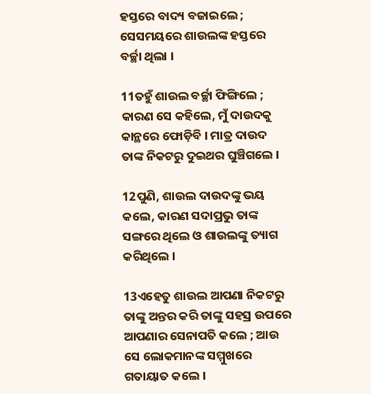ହସ୍ତରେ ବାଦ୍ୟ ବଜାଇଲେ ; ସେସମୟରେ ଶାଉଲଙ୍କ ହସ୍ତରେ ବର୍ଚ୍ଛା ଥିଲା ।

11ତହୁଁ ଶାଉଲ ବର୍ଚ୍ଛା ଫିଙ୍ଗିଲେ ; କାରଣ ସେ କହିଲେ, ମୁଁ ଦାଉଦକୁ କାନ୍ଥରେ ଫୋଡ଼ିବି । ମାତ୍ର ଦାଉଦ ତାଙ୍କ ନିକଟରୁ ଦୁଇଥର ଘୁଞ୍ଚିଗଲେ ।

12ପୁଣି, ଶାଉଲ ଦାଉଦଙ୍କୁ ଭୟ କଲେ, କାରଣ ସଦାପ୍ରଭୁ ତାଙ୍କ ସଙ୍ଗରେ ଥିଲେ ଓ ଶାଉଲଙ୍କୁ ତ୍ୟାଗ କରିଥିଲେ ।

13ଏହେତୁ ଶାଉଲ ଆପଣା ନିକଟରୁ ତାଙ୍କୁ ଅନ୍ତର କରି ତାଙ୍କୁ ସହସ୍ର ଉପରେ ଆପଣାର ସେନାପତି କଲେ ; ଆଉ ସେ ଲୋକମାନଙ୍କ ସମ୍ମୁଖରେ ଗତାୟାତ କଲେ ।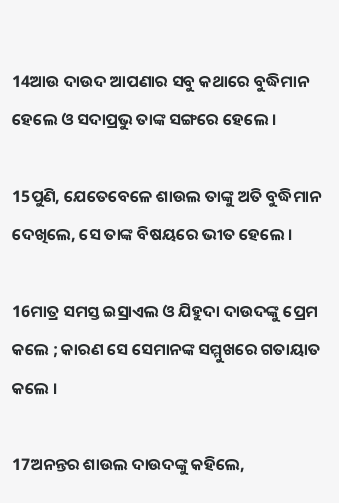14ଆଉ ଦାଉଦ ଆପଣାର ସବୁ କଥାରେ ବୁଦ୍ଧିମାନ ହେଲେ ଓ ସଦାପ୍ରଭୁ ତାଙ୍କ ସଙ୍ଗରେ ହେଲେ ।

15ପୁଣି, ଯେତେବେଳେ ଶାଉଲ ତାଙ୍କୁ ଅତି ବୁଦ୍ଧିମାନ ଦେଖିଲେ, ସେ ତାଙ୍କ ବିଷୟରେ ଭୀତ ହେଲେ ।

16ମାତ୍ର ସମସ୍ତ ଇସ୍ରାଏଲ ଓ ଯିହୁଦା ଦାଉଦଙ୍କୁ ପ୍ରେମ କଲେ ; କାରଣ ସେ ସେମାନଙ୍କ ସମ୍ମୁଖରେ ଗତାୟାତ କଲେ ।

17ଅନନ୍ତର ଶାଉଲ ଦାଉଦଙ୍କୁ କହିଲେ,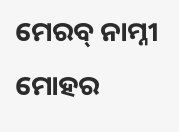ମେରବ୍‍ ନାମ୍ନୀ ମୋହର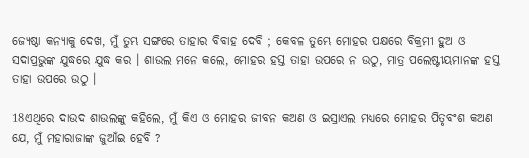ଜ୍ୟେଷ୍ଠା କନ୍ୟାକୁ ଦେଖ, ମୁଁ ତୁମ୍ଭ ସଙ୍ଗରେ ତାହାର ବିବାହ ଦେବି ; କେବଳ ତୁମ୍ଭେ ମୋହର ପକ୍ଷରେ ବିକ୍ରମୀ ହୁଅ ଓ ସଦାପ୍ରଭୁଙ୍କ ଯୁଦ୍ଧରେ ଯୁଦ୍ଧ କର । ଶାଉଲ ମନେ କଲେ, ମୋହର ହସ୍ତ ତାହା ଉପରେ ନ ଉଠୁ, ମାତ୍ର ପଲେଷ୍ଟୀୟମାନଙ୍କ ହସ୍ତ ତାହା ଉପରେ ଉଠୁ ।

18ଏଥିରେ ଦାଉଦ ଶାଉଲଙ୍କୁ କହିଲେ, ମୁଁ କିଏ ଓ ମୋହର ଜୀବନ କଅଣ ଓ ଇସ୍ରାଏଲ ମଧ୍ୟରେ ମୋହର ପିତୃବଂଶ କଅଣ ଯେ, ମୁଁ ମହାରାଜାଙ୍କ ଜୁଆଁଇ ହେବି ?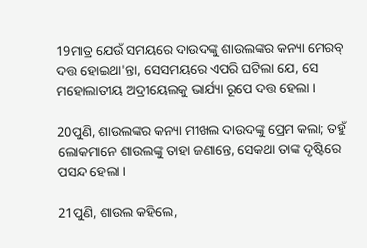19ମାତ୍ର ଯେଉଁ ସମୟରେ ଦାଉଦଙ୍କୁ ଶାଉଲଙ୍କର କନ୍ୟା ମେରବ୍‍ ଦତ୍ତ ହୋଇଥା'ନ୍ତା, ସେସମୟରେ ଏପରି ଘଟିଲା ଯେ, ସେ ମହୋଲାତୀୟ ଅଦ୍ରୀୟେଲକୁ ଭାର୍ଯ୍ୟା ରୂପେ ଦତ୍ତ ହେଲା ।

20ପୁଣି, ଶାଉଲଙ୍କର କନ୍ୟା ମୀଖଲ ଦାଉଦଙ୍କୁ ପ୍ରେମ କଲା; ତହୁଁ ଲୋକମାନେ ଶାଉଲଙ୍କୁ ତାହା ଜଣାନ୍ତେ, ସେକଥା ତାଙ୍କ ଦୃଷ୍ଟିରେ ପସନ୍ଦ ହେଲା ।

21ପୁଣି, ଶାଉଲ କହିଲେ,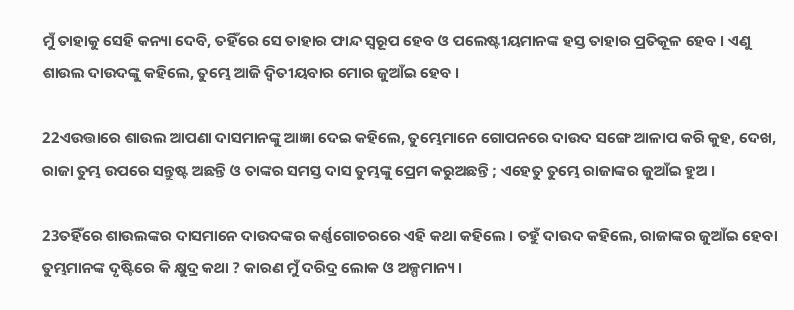ମୁଁ ତାହାକୁ ସେହି କନ୍ୟା ଦେବି, ତହିଁରେ ସେ ତାହାର ଫାନ୍ଦ ସ୍ୱରୂପ ହେବ ଓ ପଲେଷ୍ଟୀୟମାନଙ୍କ ହସ୍ତ ତାହାର ପ୍ରତିକୂଳ ହେବ । ଏଣୁ ଶାଉଲ ଦାଉଦଙ୍କୁ କହିଲେ, ତୁମ୍ଭେ ଆଜି ଦ୍ୱିତୀୟବାର ମୋର ଜୁଆଁଇ ହେବ ।

22ଏଉତ୍ତାରେ ଶାଉଲ ଆପଣା ଦାସମାନଙ୍କୁ ଆଜ୍ଞା ଦେଇ କହିଲେ, ତୁମ୍ଭେମାନେ ଗୋପନରେ ଦାଉଦ ସଙ୍ଗେ ଆଳାପ କରି କୁହ, ଦେଖ, ରାଜା ତୁମ୍ଭ ଉପରେ ସନ୍ତୁଷ୍ଟ ଅଛନ୍ତି ଓ ତାଙ୍କର ସମସ୍ତ ଦାସ ତୁମ୍ଭଙ୍କୁ ପ୍ରେମ କରୁଅଛନ୍ତି ; ଏହେତୁ ତୁମ୍ଭେ ରାଜାଙ୍କର ଜୁଆଁଇ ହୁଅ ।

23ତହିଁରେ ଶାଉଲଙ୍କର ଦାସମାନେ ଦାଉଦଙ୍କର କର୍ଣ୍ଣଗୋଚରରେ ଏହି କଥା କହିଲେ । ତହୁଁ ଦାଉଦ କହିଲେ, ରାଜାଙ୍କର ଜୁଆଁଇ ହେବା ତୁମ୍ଭମାନଙ୍କ ଦୃଷ୍ଟିରେ କି କ୍ଷୁଦ୍ର କଥା ? କାରଣ ମୁଁ ଦରିଦ୍ର ଲୋକ ଓ ଅଳ୍ପମାନ୍ୟ ।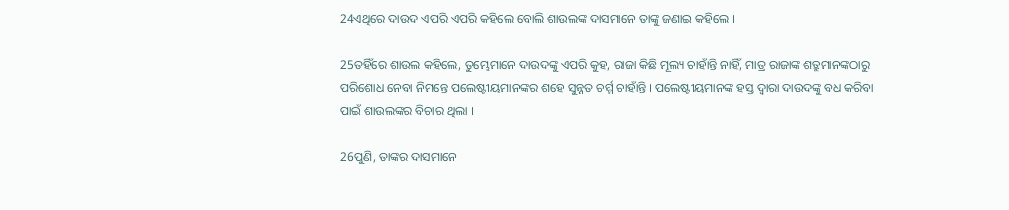24ଏଥିରେ ଦାଉଦ ଏପରି ଏପରି କହିଲେ ବୋଲି ଶାଉଲଙ୍କ ଦାସମାନେ ତାଙ୍କୁ ଜଣାଇ କହିଲେ ।

25ତହିଁରେ ଶାଉଲ କହିଲେ, ତୁମ୍ଭେମାନେ ଦାଉଦଙ୍କୁ ଏପରି କୁହ, ରାଜା କିଛି ମୂଲ୍ୟ ଚାହାଁନ୍ତି ନାହିଁ, ମାତ୍ର ରାଜାଙ୍କ ଶତ୍ରୁମାନଙ୍କଠାରୁ ପରିଶୋଧ ନେବା ନିମନ୍ତେ ପଲେଷ୍ଟୀୟମାନଙ୍କର ଶହେ ସୁନ୍ନତ ଚର୍ମ୍ମ ଚାହାଁନ୍ତି । ପଲେଷ୍ଟୀୟମାନଙ୍କ ହସ୍ତ ଦ୍ୱାରା ଦାଉଦଙ୍କୁ ବଧ କରିବା ପାଇଁ ଶାଉଲଙ୍କର ବିଚାର ଥିଲା ।

26ପୁଣି, ତାଙ୍କର ଦାସମାନେ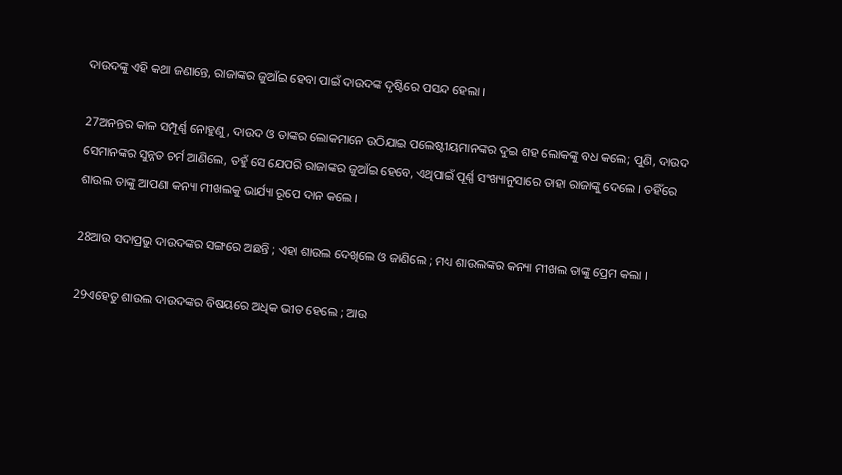ଦାଉଦଙ୍କୁ ଏହି କଥା ଜଣାନ୍ତେ, ରାଜାଙ୍କର ଜୁଆଁଇ ହେବା ପାଇଁ ଦାଉଦଙ୍କ ଦୃଷ୍ଟିରେ ପସନ୍ଦ ହେଲା ।

27ଅନନ୍ତର କାଳ ସମ୍ପୂର୍ଣ୍ଣ ନୋହୁଣୁ, ଦାଉଦ ଓ ତାଙ୍କର ଲୋକମାନେ ଉଠିଯାଇ ପଲେଷ୍ଟୀୟମାନଙ୍କର ଦୁଇ ଶହ ଲୋକଙ୍କୁ ବଧ କଲେ; ପୁଣି, ଦାଉଦ ସେମାନଙ୍କର ସୁନ୍ନତ ଚର୍ମ ଆଣିଲେ, ତହୁଁ ସେ ଯେପରି ରାଜାଙ୍କର ଜୁଆଁଇ ହେବେ, ଏଥିପାଇଁ ପୂର୍ଣ୍ଣ ସଂଖ୍ୟାନୁସାରେ ତାହା ରାଜାଙ୍କୁ ଦେଲେ । ତହିଁରେ ଶାଉଲ ତାଙ୍କୁ ଆପଣା କନ୍ୟା ମୀଖଲକୁ ଭାର୍ଯ୍ୟା ରୂପେ ଦାନ କଲେ ।

28ଆଉ ସଦାପ୍ରଭୁ ଦାଉଦଙ୍କର ସଙ୍ଗରେ ଅଛନ୍ତି ; ଏହା ଶାଉଲ ଦେଖିଲେ ଓ ଜାଣିଲେ ; ମଧ୍ୟ ଶାଉଲଙ୍କର କନ୍ୟା ମୀଖଲ ତାଙ୍କୁ ପ୍ରେମ କଲା ।

29ଏହେତୁ ଶାଉଲ ଦାଉଦଙ୍କର ବିଷୟରେ ଅଧିକ ଭୀତ ହେଲେ ; ଆଉ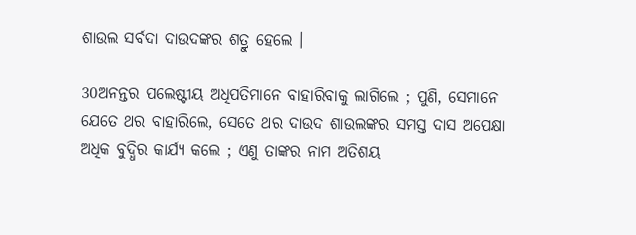ଶାଉଲ ସର୍ବଦା ଦାଉଦଙ୍କର ଶତ୍ରୁ ହେଲେ ।

30ଅନନ୍ତର ପଲେଷ୍ଟୀୟ ଅଧିପତିମାନେ ବାହାରିବାକୁ ଲାଗିଲେ ; ପୁଣି, ସେମାନେ ଯେତେ ଥର ବାହାରିଲେ, ସେତେ ଥର ଦାଉଦ ଶାଉଲଙ୍କର ସମସ୍ତ ଦାସ ଅପେକ୍ଷା ଅଧିକ ବୁଦ୍ଧିର କାର୍ଯ୍ୟ କଲେ ; ଏଣୁ ତାଙ୍କର ନାମ ଅତିଶୟ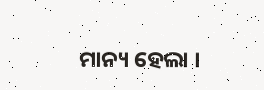ମାନ୍ୟ ହେଲା ।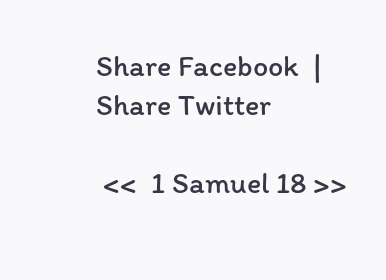Share Facebook  |  Share Twitter

 <<  1 Samuel 18 >>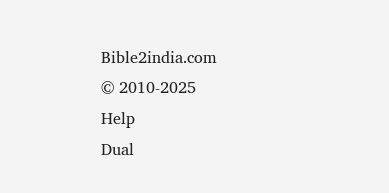Bible2india.com
© 2010-2025
Help
Dual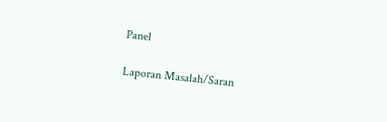Panel

Laporan Masalah/Saran